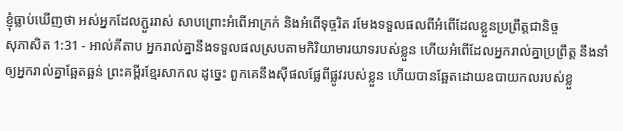ខ្ញុំធ្លាប់ឃើញថា អស់អ្នកដែលភ្ជួររាស់ សាបព្រោះអំពើអាក្រក់ និងអំពើទុច្ចរិត រមែងទទួលផលពីអំពើដែលខ្លួនប្រព្រឹត្តជានិច្ច
សុភាសិត 1:31 - អាល់គីតាប អ្នករាល់គ្នានឹងទទួលផលស្របតាមកិរិយាមារយាទរបស់ខ្លួន ហើយអំពើដែលអ្នករាល់គ្នាប្រព្រឹត្ត នឹងនាំឲ្យអ្នករាល់គ្នាឆ្អែតឆ្អន់ ព្រះគម្ពីរខ្មែរសាកល ដូច្នេះ ពួកគេនឹងស៊ីផលផ្លែពីផ្លូវរបស់ខ្លួន ហើយបានឆ្អែតដោយឧបាយកលរបស់ខ្លួ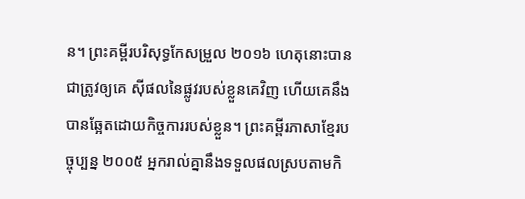ន។ ព្រះគម្ពីរបរិសុទ្ធកែសម្រួល ២០១៦ ហេតុនោះបានជាត្រូវឲ្យគេ ស៊ីផលនៃផ្លូវរបស់ខ្លួនគេវិញ ហើយគេនឹងបានឆ្អែតដោយកិច្ចការរបស់ខ្លួន។ ព្រះគម្ពីរភាសាខ្មែរបច្ចុប្បន្ន ២០០៥ អ្នករាល់គ្នានឹងទទួលផលស្របតាមកិ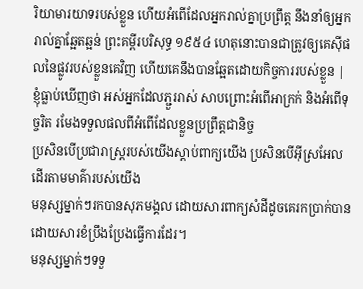រិយាមារយាទរបស់ខ្លួន ហើយអំពើដែលអ្នករាល់គ្នាប្រព្រឹត្ត នឹងនាំឲ្យអ្នករាល់គ្នាឆ្អែតឆ្អន់ ព្រះគម្ពីរបរិសុទ្ធ ១៩៥៤ ហេតុនោះបានជាត្រូវឲ្យគេស៊ីផលនៃផ្លូវរបស់ខ្លួនគេវិញ ហើយគេនឹងបានឆ្អែតដោយកិច្ចការរបស់ខ្លួន |
ខ្ញុំធ្លាប់ឃើញថា អស់អ្នកដែលភ្ជួររាស់ សាបព្រោះអំពើអាក្រក់ និងអំពើទុច្ចរិត រមែងទទួលផលពីអំពើដែលខ្លួនប្រព្រឹត្តជានិច្ច
ប្រសិនបើប្រជារាស្ត្ររបស់យើងស្ដាប់ពាក្យយើង ប្រសិនបើអ៊ីស្រអែលដើរតាមមាគ៌ារបស់យើង
មនុស្សម្នាក់ៗរកបានសុភមង្គល ដោយសារពាក្យសំដីដូចគេរកប្រាក់បាន ដោយសារខំប្រឹងប្រែងធ្វើការដែរ។
មនុស្សម្នាក់ៗទទួ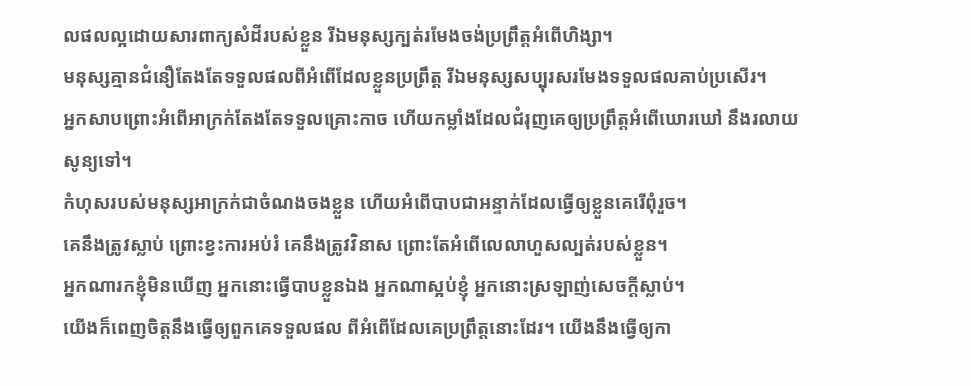លផលល្អដោយសារពាក្យសំដីរបស់ខ្លួន រីឯមនុស្សក្បត់រមែងចង់ប្រព្រឹត្តអំពើហិង្សា។
មនុស្សគ្មានជំនឿតែងតែទទួលផលពីអំពើដែលខ្លួនប្រព្រឹត្ត រីឯមនុស្សសប្បុរសរមែងទទួលផលគាប់ប្រសើរ។
អ្នកសាបព្រោះអំពើអាក្រក់តែងតែទទួលគ្រោះកាច ហើយកម្លាំងដែលជំរុញគេឲ្យប្រព្រឹត្តអំពើឃោរឃៅ នឹងរលាយសូន្យទៅ។
កំហុសរបស់មនុស្សអាក្រក់ជាចំណងចងខ្លួន ហើយអំពើបាបជាអន្ទាក់ដែលធ្វើឲ្យខ្លួនគេរើពុំរួច។
គេនឹងត្រូវស្លាប់ ព្រោះខ្វះការអប់រំ គេនឹងត្រូវវិនាស ព្រោះតែអំពើលេលាហួសល្បត់របស់ខ្លួន។
អ្នកណារកខ្ញុំមិនឃើញ អ្នកនោះធ្វើបាបខ្លួនឯង អ្នកណាស្អប់ខ្ញុំ អ្នកនោះស្រឡាញ់សេចក្ដីស្លាប់។
យើងក៏ពេញចិត្តនឹងធ្វើឲ្យពួកគេទទួលផល ពីអំពើដែលគេប្រព្រឹត្តនោះដែរ។ យើងនឹងធ្វើឲ្យកា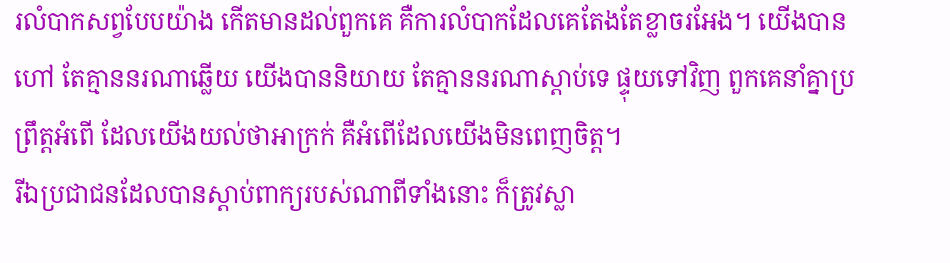រលំបាកសព្វបែបយ៉ាង កើតមានដល់ពួកគេ គឺការលំបាកដែលគេតែងតែខ្លាចរអែង។ យើងបានហៅ តែគ្មាននរណាឆ្លើយ យើងបាននិយាយ តែគ្មាននរណាស្ដាប់ទេ ផ្ទុយទៅវិញ ពួកគេនាំគ្នាប្រព្រឹត្តអំពើ ដែលយើងយល់ថាអាក្រក់ គឺអំពើដែលយើងមិនពេញចិត្ត។
រីឯប្រជាជនដែលបានស្ដាប់ពាក្យរបស់ណាពីទាំងនោះ ក៏ត្រូវស្លា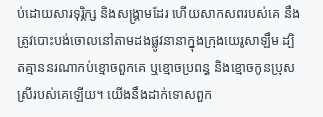ប់ដោយសារទុរ្ភិក្ស និងសង្គ្រាមដែរ ហើយសាកសពរបស់គេ នឹងត្រូវបោះបង់ចោលនៅតាមដងផ្លូវនានាក្នុងក្រុងយេរូសាឡឹម ដ្បិតគ្មាននរណាកប់ខ្មោចពួកគេ ឬខ្មោចប្រពន្ធ និងខ្មោចកូនប្រុសស្រីរបស់គេឡើយ។ យើងនឹងដាក់ទោសពួក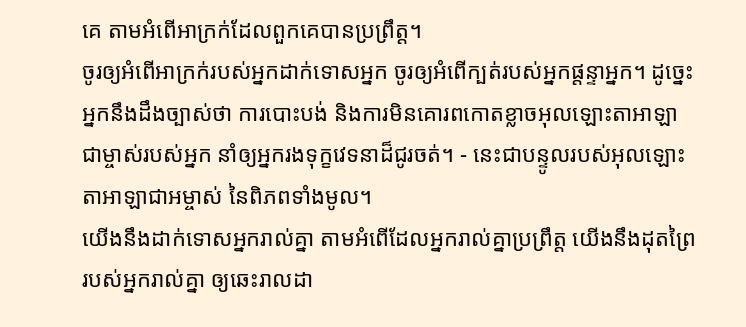គេ តាមអំពើអាក្រក់ដែលពួកគេបានប្រព្រឹត្ត។
ចូរឲ្យអំពើអាក្រក់របស់អ្នកដាក់ទោសអ្នក ចូរឲ្យអំពើក្បត់របស់អ្នកផ្តន្ទាអ្នក។ ដូច្នេះ អ្នកនឹងដឹងច្បាស់ថា ការបោះបង់ និងការមិនគោរពកោតខ្លាចអុលឡោះតាអាឡា ជាម្ចាស់របស់អ្នក នាំឲ្យអ្នករងទុក្ខវេទនាដ៏ជូរចត់។ - នេះជាបន្ទូលរបស់អុលឡោះតាអាឡាជាអម្ចាស់ នៃពិភពទាំងមូល។
យើងនឹងដាក់ទោសអ្នករាល់គ្នា តាមអំពើដែលអ្នករាល់គ្នាប្រព្រឹត្ត យើងនឹងដុតព្រៃរបស់អ្នករាល់គ្នា ឲ្យឆេះរាលដា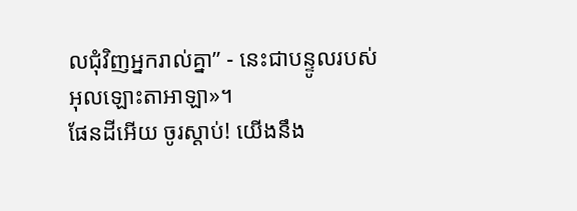លជុំវិញអ្នករាល់គ្នា” - នេះជាបន្ទូលរបស់អុលឡោះតាអាឡា»។
ផែនដីអើយ ចូរស្ដាប់! យើងនឹង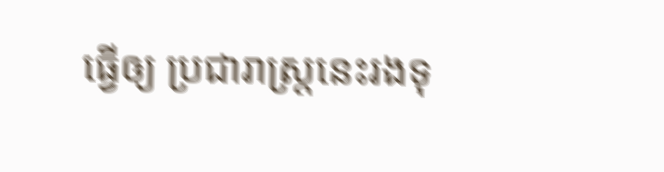ធ្វើឲ្យ ប្រជារាស្ត្រនេះរងទុ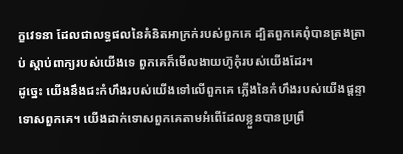ក្ខវេទនា ដែលជាលទ្ធផលនៃគំនិតអាក្រក់របស់ពួកគេ ដ្បិតពួកគេពុំបានត្រងត្រាប់ ស្ដាប់ពាក្យរបស់យើងទេ ពួកគេក៏មើលងាយហ៊ូកុំរបស់យើងដែរ។
ដូច្នេះ យើងនឹងជះកំហឹងរបស់យើងទៅលើពួកគេ ភ្លើងនៃកំហឹងរបស់យើងផ្ដន្ទាទោសពួកគេ។ យើងដាក់ទោសពួកគេតាមអំពើដែលខ្លួនបានប្រព្រឹ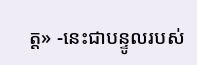ត្ត» -នេះជាបន្ទូលរបស់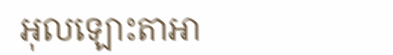អុលឡោះតាអា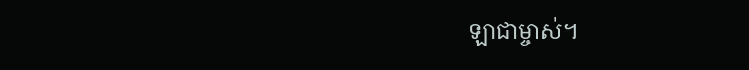ឡាជាម្ចាស់។